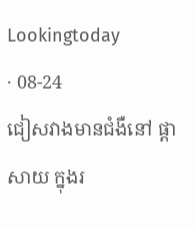Lookingtoday
· 08-24
ជៀសវាងមានជំងឺនៅ ផ្តាសាយ ក្នុងរ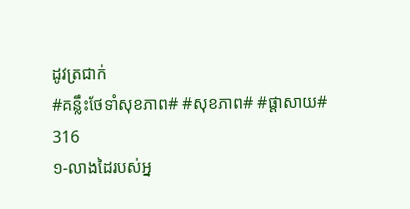ដូវត្រជាក់
#គន្លឹះថែទាំសុខភាព# #សុខភាព# #ផ្តាសាយ#
316
១-លាងដៃរបស់អ្ន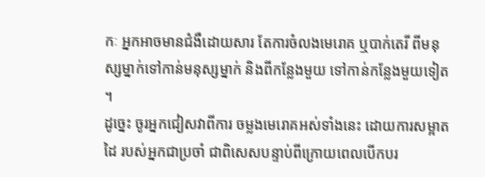កៈ អ្នកអាចមានជំងឺដោយសារ តែការចំលងមេរោគ ឬបាក់តេរី ពីមនុស្សម្នាក់ទៅកាន់មនុស្សម្នាក់ និងពីកន្លែងមួយ ទៅកាន់កន្លែងមួយទៀត ។
ដូច្នេះ ចូរអ្នកជៀសវាពីការ ចម្លងមេរោគអស់ទាំងនេះ ដោយការសម្អាតដៃ របស់អ្នកជាប្រចាំ ជាពិសេសបន្ទាប់ពីក្រោយពេលបើកបរ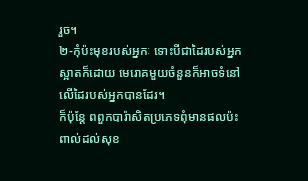រួច។
២-កុំប៉ះមុខរបស់អ្នកៈ ទោះបីជាដៃរបស់អ្នកស្អាតក៏ដោយ មេរោគមួយចំនួនក៏អាចទំនៅលើដៃរបស់អ្នកបានដែរ។
ក៏ប៉ុន្តែ ពពួកបារ៉ាសិតប្រភេទពុំមានផលប៉ះពាល់ដល់សុខ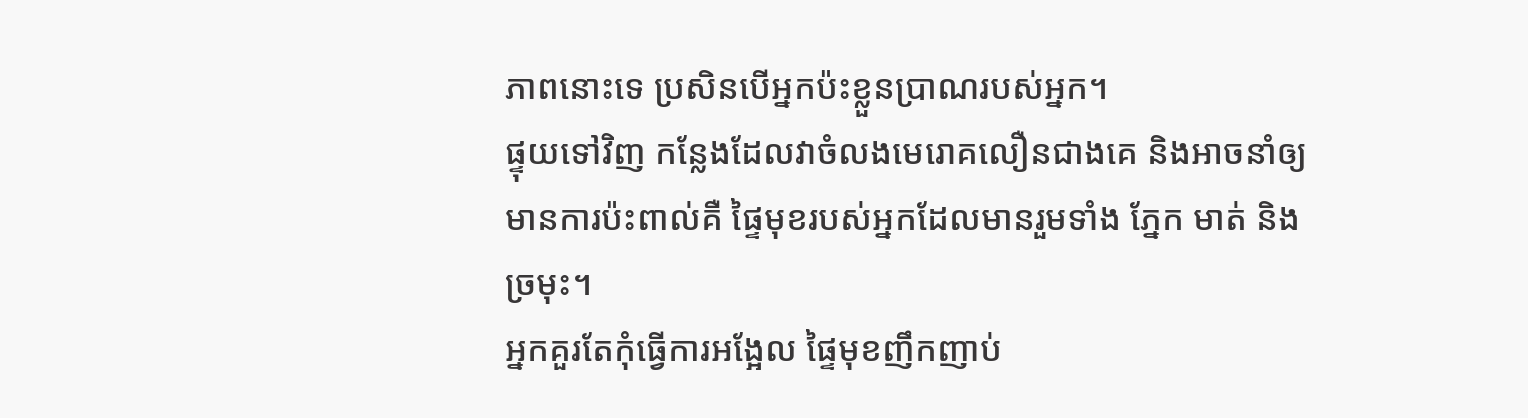ភាពនោះទេ ប្រសិនបើអ្នកប៉ះខ្លួនប្រាណរបស់អ្នក។
ផ្ទុយទៅវិញ កន្លែងដែលវាចំលងមេរោគលឿនជាងគេ និងអាចនាំឲ្យមានការប៉ះពាល់គឺ ផ្ទៃមុខរបស់អ្នកដែលមានរួមទាំង ភ្នែក មាត់ និងច្រមុះ។
អ្នកគួរតែកុំធ្វើការអង្អែល ផ្ទៃមុខញឹកញាប់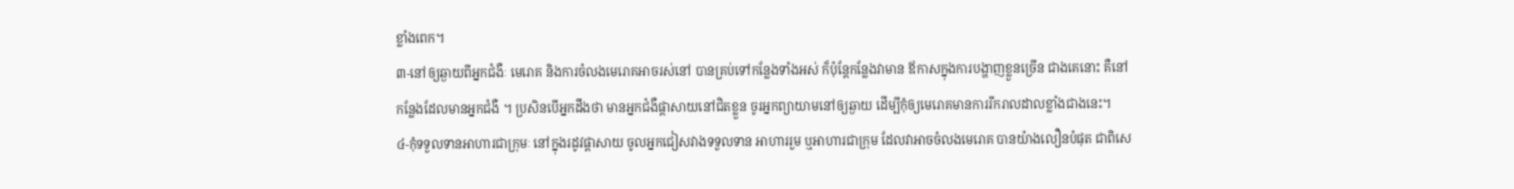ខ្លាំងពេក។
៣-នៅឲ្យឆ្ងាយពីអ្នកជំងឺៈ មេរោគ និងការចំលងមេរោគអាចរស់នៅ បានគ្រប់ទៅកន្លែងទាំងអស់ ក៏ប៉ុន្តែកន្លែងវាមាន ឪកាសក្នុងការបង្ហាញខ្លួនច្រើន ជាងគេនោះ គឺនៅកន្លែងដែលមានអ្នកជំងឺ ។ ប្រសិនបើអ្នកដឹងថា មានអ្នកជំងឺផ្តាសាយនៅជិតខ្លួន ចូរអ្នកព្យាយាមនៅឲ្យឆ្ងាយ ដើម្បីកុំឲ្យមេរោគមានការរីករាលដាលខ្លាំងជាងនេះ។
៤-កុំទទួលទានអាហារជាក្រុមៈ នៅក្នុងរដូវផ្តាសាយ ចូលអ្នកជៀសវាងទទួលទាន អាហាររួម ឬអាហារជាក្រុម ដែលវាអាចចំលងមេរោគ បានយ៉ាងលឿនបំផុត ជាពិសេ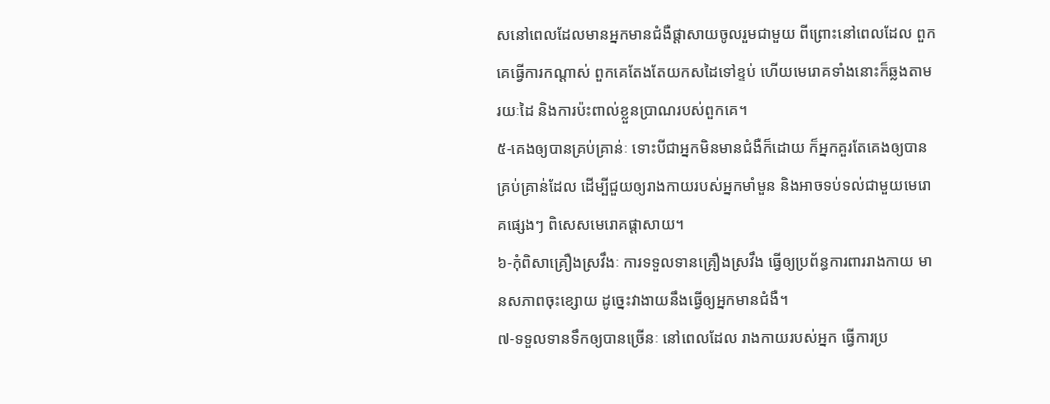សនៅពេលដែលមានអ្នកមានជំងឺផ្តាសាយចូលរួមជាមួយ ពីព្រោះនៅពេលដែល ពួកគេធ្វើការកណ្តាស់ ពួកគេតែងតែយកសដៃទៅខ្ទប់ ហើយមេរោគទាំងនោះក៏ឆ្លងតាមរយៈដៃ និងការប៉ះពាល់ខ្លួនប្រាណរបស់ពួកគេ។
៥-គេងឲ្យបានគ្រប់គ្រាន់ៈ ទោះបីជាអ្នកមិនមានជំងឺក៏ដោយ ក៏អ្នកគួរតែគេងឲ្យបានគ្រប់គ្រាន់ដែល ដើម្បីជួយឲ្យរាងកាយរបស់អ្នកមាំមួន និងអាចទប់ទល់ជាមួយមេរោគផ្សេងៗ ពិសេសមេរោគផ្តាសាយ។
៦-កុំពិសាគ្រឿងស្រវឹងៈ ការទទួលទានគ្រឿងស្រវឹង ធ្វើឲ្យប្រព័ន្ធការពាររាងកាយ មានសភាពចុះខ្សោយ ដូច្នេះវាងាយនឹងធ្វើឲ្យអ្នកមានជំងឺ។
៧-ទទួលទានទឹកឲ្យបានច្រើនៈ នៅពេលដែល រាងកាយរបស់អ្នក ធ្វើការប្រ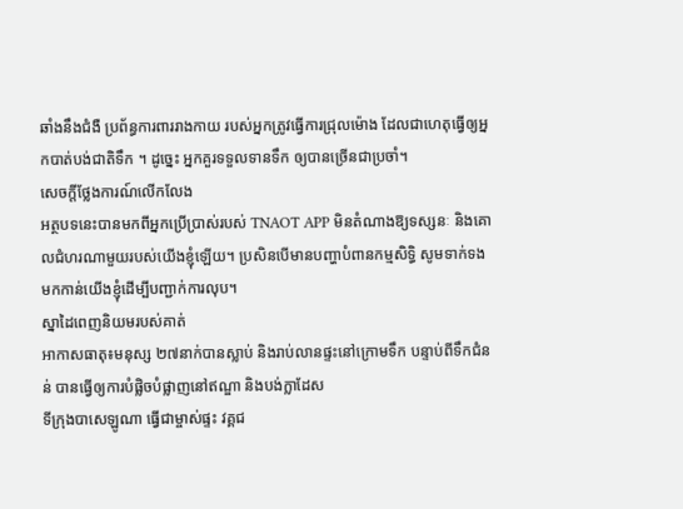ឆាំងនឹងជំងឺ ប្រព័ន្ធការពាររាងកាយ របស់អ្នកត្រូវធ្វើការជ្រុលម៉ោង ដែលជាហេតុធ្វើឲ្យអ្នកបាត់បង់ជាតិទឹក ។ ដូច្នេះ អ្នកគួរទទួលទានទឹក ឲ្យបានច្រើនជាប្រចាំ។
សេចក្តីថ្លែងការណ៍លើកលែង
អត្ថបទនេះបានមកពីអ្នកប្រើប្រាស់របស់ TNAOT APP មិនតំណាងឱ្យទស្សនៈ និងគោលជំហរណាមួយរបស់យើងខ្ញុំឡើយ។ ប្រសិនបើមានបញ្ហាបំពានកម្មសិទ្ធិ សូមទាក់ទងមកកាន់យើងខ្ញុំដើម្បីបញ្ជាក់ការលុប។
ស្នាដៃពេញនិយមរបស់គាត់
អាកាសធាតុ៖មនុស្ស ២៧នាក់បានស្លាប់ និងរាប់លានផ្ទះនៅក្រោមទឹក បន្ទាប់ពីទឹកជំនន់ បានធ្វើឲ្យការបំផ្លិចបំផ្លាញនៅឥណ្ឌា និងបង់ក្លាដែស
ទីក្រុងបាសេឡូណា ធ្វើជាម្ចាស់ផ្ទះ វគ្គជ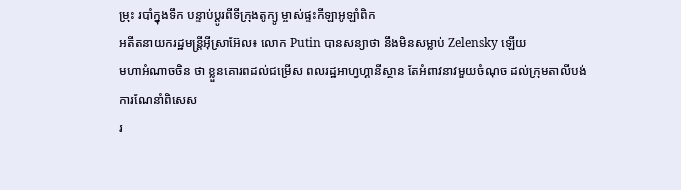ម្រុះ របាំក្នុងទឹក បន្ទាប់ប្តូរពីទីក្រុងតូក្យូ ម្ចាស់ផ្ទះកីឡាអូឡាំពិក
អតីតនាយករដ្ឋមន្ត្រីអ៊ីស្រាអ៊ែល៖ លោក Putin បានសន្យាថា នឹងមិនសម្លាប់ Zelensky ឡើយ
មហាអំណាចចិន ថា ខ្លួនគោរពដល់ជម្រើស ពលរដ្ឋអាហ្វហ្គានីស្ថាន តែអំពាវនាវមួយចំណុច ដល់ក្រុមតាលីបង់
ការណែនាំពិសេស
រ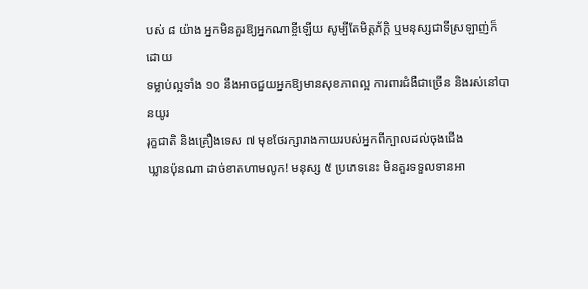បស់ ៨ យ៉ាង អ្នកមិនគួរឱ្យអ្នកណាខ្ចីឡើយ សូម្បីតែមិត្តភ័ក្តិ ឬមនុស្សជាទីស្រឡាញ់ក៏ដោយ
ទម្លាប់ល្អទាំង ១០ នឹងអាចជួយអ្នកឱ្យមានសុខភាពល្អ ការពារជំងឺជាច្រើន និងរស់នៅបានយូរ
រុក្ខជាតិ និងគ្រឿងទេស ៧ មុខថែរក្សារាងកាយរបស់អ្នកពីក្បាលដល់ចុងជើង
ឃ្លានប៉ុនណា ដាច់ខាតហាមលូក! មនុស្ស ៥ ប្រភេទនេះ មិនគួរទទួលទានអា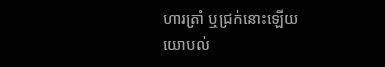ហារត្រាំ ឬជ្រក់នោះឡើយ
យោបល់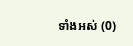ទាំងអស់ (0)